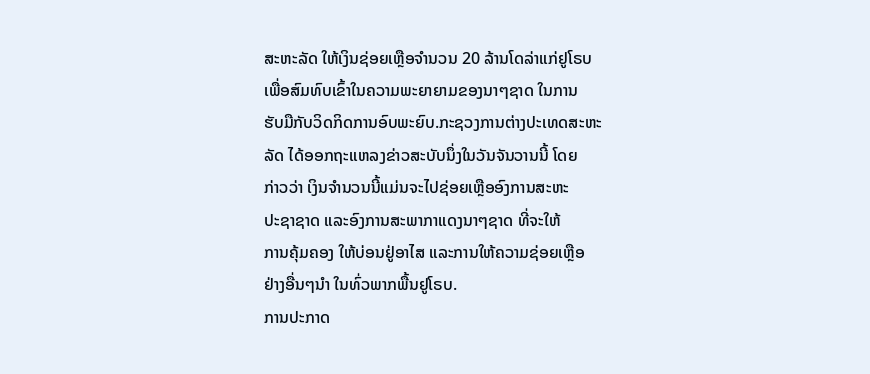ສະຫະລັດ ໃຫ້ເງິນຊ່ອຍເຫຼືອຈຳນວນ 20 ລ້ານໂດລ່າແກ່ຢູໂຣບ
ເພື່ອສົມທົບເຂົ້າໃນຄວາມພະຍາຍາມຂອງນາໆຊາດ ໃນການ
ຮັບມືກັບວິດກິດການອົບພະຍົບ.ກະຊວງການຕ່າງປະເທດສະຫະ
ລັດ ໄດ້ອອກຖະແຫລງຂ່າວສະບັບນຶ່ງໃນວັນຈັນວານນີ້ ໂດຍ
ກ່າວວ່າ ເງິນຈຳນວນນີ້ແມ່ນຈະໄປຊ່ອຍເຫຼືອອົງການສະຫະ
ປະຊາຊາດ ແລະອົງການສະພາກາແດງນາໆຊາດ ທີ່ຈະໃຫ້
ການຄຸ້ມຄອງ ໃຫ້ບ່ອນຢູ່ອາໄສ ແລະການໃຫ້ຄວາມຊ່ອຍເຫຼືອ
ຢ່າງອື່ນໆນຳ ໃນທົ່ວພາກພື້ນຢູໂຣບ.
ການປະກາດ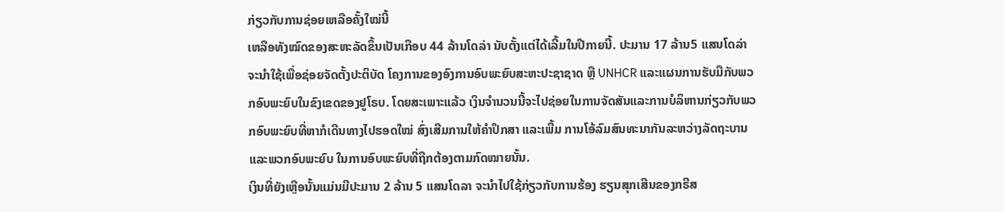ກ່ຽວກັບການຊ່ອຍເຫລືອຄັ້ງໃໝ່ນີ້
ເຫລືອທັງໝົດຂອງສະຫະລັດຂຶ້ນເປັນເກືອບ 44 ລ້ານໂດລ່າ ນັບຕັ້ງແຕ່ໄດ້ເລີ້ມໃນປີກາຍນີ້. ປະມານ 17 ລ້ານ5 ແສນໂດລ່າ ຈະນຳໃຊ້ເພື່ອຊ່ອຍຈັດຕັ້ງປະຕິບັດ ໂຄງການຂອງອົງການອົບພະຍົບສະຫະປະຊາຊາດ ຫຼື UNHCR ແລະແຜນການຮັບມືກັບພວກອົບພະຍົບໃນຂົງເຂດຂອງຢູໂຣບ. ໂດຍສະເພາະແລ້ວ ເງິນຈຳນວນນີ້ຈະໄປຊ່ອຍໃນການຈັດສັນແລະການບໍລິຫານກ່ຽວກັບພວກອົບພະຍົບທີ່ຫາກໍເດີນທາງໄປຮອດໃໝ່ ສົ່ງເສີມການໃຫ້ຄຳປຶກສາ ແລະເພີ້ມ ການໂອ້ລົມສົນທະນາກັນລະຫວ່າງລັດຖະບານ ແລະພວກອົບພະຍົບ ໃນການອົບພະຍົບທີ່ຖືກຕ້ອງຕາມກົດໝາຍນັ້ນ.
ເງິນທີ່ຍັງເຫຼືອນັ້ນແມ່ນມີປະມານ 2 ລ້ານ 5 ແສນໂດລາ ຈະນຳໄປໃຊ້ກ່ຽວກັບການຮ້ອງ ຮຽນສຸກເສີນຂອງກຣີສ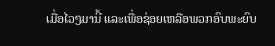ເມື່ອໄວໆມານີ້ ແລະເພື່ອຊ່ອຍເຫລືອພວກອົບພະຍົບ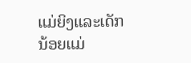ແມ່ຍິງແລະເດັກ
ນ້ອຍແມ່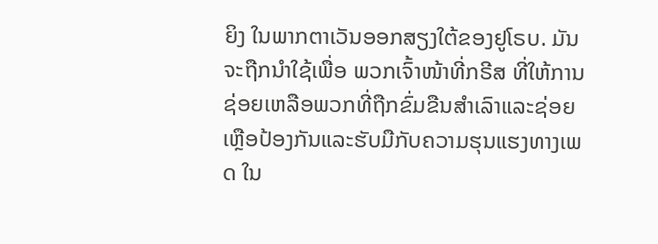ຍິງ ໃນພາກຕາເວັນອອກສຽງໃຕ້ຂອງຢູໂຣບ. ມັນຈະຖືກນຳໃຊ້ເພື່ອ ພວກເຈົ້າໜ້າທີ່ກຣີສ ທີ່ໃຫ້ການຊ່ອຍເຫລືອພວກທີ່ຖືກຂົ່ມຂືນສຳເລົາແລະຊ່ອຍເຫຼືອປ້ອງກັນແລະຮັບມືກັບຄວາມຮຸນແຮງທາງເພດ ໃນ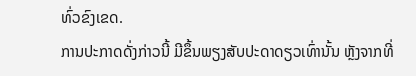ທົ່ວຂົງເຂດ.
ການປະກາດດັ່ງກ່າວນີ້ ມີຂຶ້ນພຽງສັບປະດາດຽວເທົ່ານັ້ນ ຫຼັງຈາກທີ່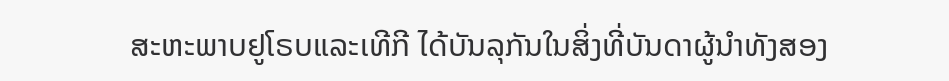ສະຫະພາບຢູໂຣບແລະເທີກີ ໄດ້ບັນລຸກັນໃນສິ່ງທີ່ບັນດາຜູ້ນຳທັງສອງ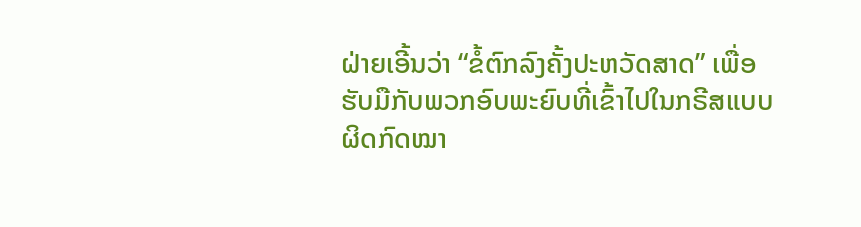ຝ່າຍເອີ້ນວ່າ “ຂໍ້ຕົກລົງຄັ້ງປະຫວັດສາດ” ເພື່ອຮັບມືກັບພວກອົບພະຍົບທີ່ເຂົ້າໄປໃນກຣີສແບບ ຜິດກົດໝາ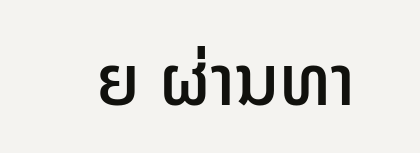ຍ ຜ່ານທາ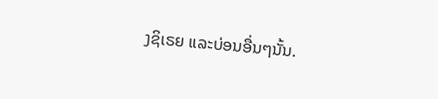ງຊິເຣຍ ແລະບ່ອນອື່ນໆນັ້ນ.